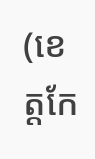(ខេត្តកែ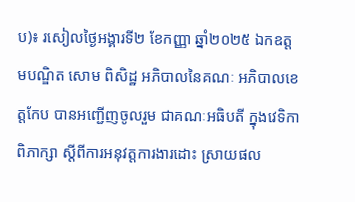ប)៖ រសៀលថ្ងៃអង្គារទី២ ខែកញ្ញា ឆ្នាំ២០២៥ ឯកឧត្តមបណ្ឌិត សោម ពិសិដ្ឋ អភិបាលនៃគណៈ អភិបាលខេត្តកែប បានអញ្ជើញចូលរួម ជាគណៈអធិបតី ក្នុងវេទិកាពិភាក្សា ស្តីពីការអនុវត្តការងារដោះ ស្រាយផល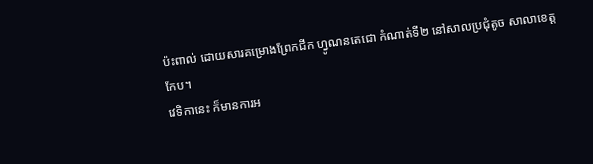ប៉ះពាល់ ដោយសារគម្រោងព្រែកជីក ហ្វូណនតេជោ កំណាត់ទី២ នៅសាលប្រជុំតូច សាលាខេត្តកែប។
វេទិកានេះ ក៏មានការអ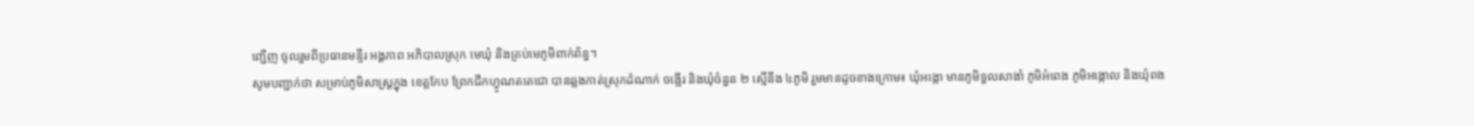ញ្ជើញ ចូលរួមពីប្រធានមន្ទីរ អង្គភាព អភិបាលស្រុក មេឃុំ និងគ្រប់មេភូមិពាក់ព័ន្ធ។
សូមបញ្ជាក់ថា សម្រាប់ភូមិសាស្ត្រក្នុង ខេត្តកែប ព្រែកជីកហ្វូណតតេជោ បានឆ្លងកាត់ស្រុកដំណាក់ ចង្អើរ និងឃុំចំនួន ២ ស្មើនឹង ៤ភូមិ រួមមានដូចខាងក្រោម៖ ឃុំអង្កោ មានភូមិទួលសាងាំ ភូមិអំពេង ភូមិអង្កោល និងឃុំពង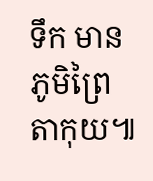ទឹក មានភូមិព្រៃតាកុយ៕